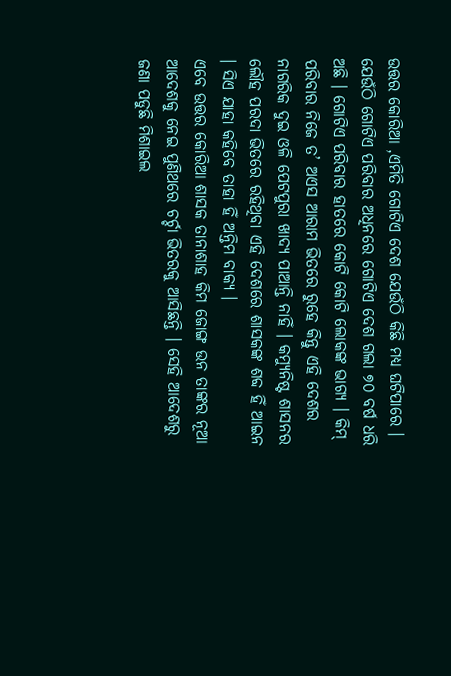ଉତ୍ତର କୋରିଆ ,ଏମିତି ଗୋଟିଏ ଦେଶ ଯେଉଁଠି କିଛି ମଧ୍ୟ ଘଟିପାରେ । ଯେଉଁଠି ଗୋଟିଏ ପରିବାର ଅଧିନରେ ଗୋଟିଏ ଦେଶ ଗଲା ୭୦ ବର୍ଷ ଧରି ଅଛି । ଗୋଟିଏ ପରିବାର ହାତରେ କୋଟି କୋଟି ଲୋକଙ୍କ ଭାଗ୍ୟ । କିମ୍ ପରିବାର ନିଜେ ତ’ ଅଏସ ଆରାମ ଭିତରେ ରୁହେ କିନ୍ତୁ ଏହି ଦେଶର ନାଗରିକ ଦୁଇ ଓଳି ପେଟପୁରା ଖାଦ୍ୟ ପାଆନ୍ତି ନାହିଁ । କମ୍ୟୁନିଷ୍ଟ ଶାସନର ଲୌହ ପରଦା ଭିତରେ ରହିଥିବା ଏହି ଦେଶରେ ଶାସକଙ୍କ ଶବ୍ଦ ହିଁ ଆଇନ । ସିଏ ଯାହା କହିବେ ତାହା ହିଁ ଅନ୍ତିମ ବାକ୍ୟ ।
ଏବେ ଉତ୍ତର କୋରିଆ ଶାସକ ତାନାଶାହ କିମ ଜୋଙ୍ଗ ଉନ ତାଙ୍କର ନୂଆ ଆଦେଶକୁ ନେଇ ପୁଣିଥରେ ଚର୍ଚ୍ଚା ଭିତରକୁ ଆସିଛନ୍ତି । ସେହି ଆଦେଶରୁ ଜଣା ପଡୁଛି ମିଶାଇଲ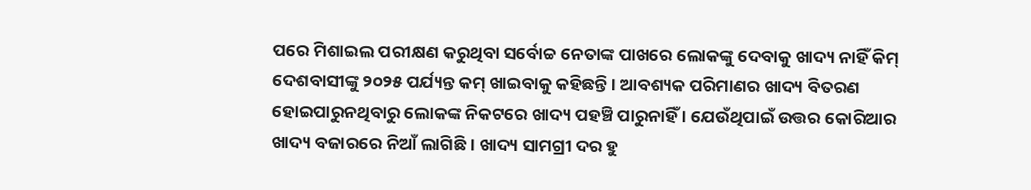ପରେ ମିଶାଇଲ ପରୀକ୍ଷଣ କରୁଥିବା ସର୍ବୋଚ୍ଚ ନେତାଙ୍କ ପାଖରେ ଲୋକଙ୍କୁ ଦେବାକୁ ଖାଦ୍ୟ ନାହିଁ କିମ୍ ଦେଶବାସୀଙ୍କୁ ୨୦୨୫ ପର୍ଯ୍ୟନ୍ତ କମ୍ ଖାଇବାକୁ କହିଛନ୍ତି । ଆବଶ୍ୟକ ପରିମାଣର ଖାଦ୍ୟ ବିତରଣ ହୋଇପାରୁନଥିବାରୁ ଲୋକଙ୍କ ନିକଟରେ ଖାଦ୍ୟ ପହଞ୍ଚି ପାରୁନାହିଁ । ଯେଉଁଥିପାଇଁ ଉତ୍ତର କୋରିଆର ଖାଦ୍ୟ ବଜାରରେ ନିଆଁ ଲାଗିଛି । ଖାଦ୍ୟ ସାମଗ୍ରୀ ଦର ହୁ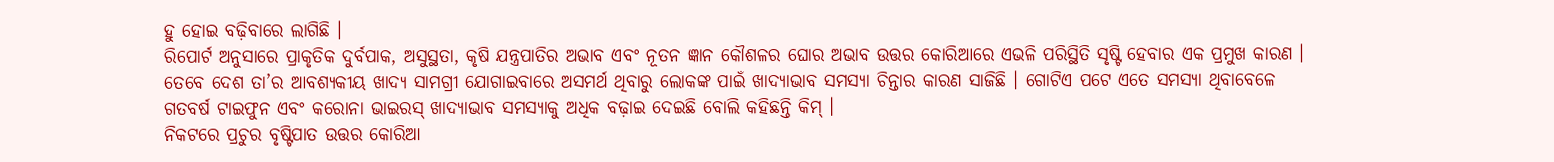ହୁ ହୋଇ ବଢ଼ିବାରେ ଲାଗିଛି ।
ରିପୋର୍ଟ ଅନୁସାରେ ପ୍ରାକୃତିକ ଦୁର୍ବପାକ, ଅସୁସ୍ଥତା, କୃଷି ଯନ୍ତ୍ରପାତିର ଅଭାବ ଏବଂ ନୂତନ ଜ୍ଞାନ କୌଶଳର ଘୋର ଅଭାବ ଉତ୍ତର କୋରିଆରେ ଏଭଳି ପରିସ୍ଥିତି ସୃଷ୍ଟି ହେବାର ଏକ ପ୍ରମୁଖ କାରଣ । ତେବେ ଦେଶ ତା’ର ଆବଶ୍ୟକୀୟ ଖାଦ୍ୟ ସାମଗ୍ରୀ ଯୋଗାଇବାରେ ଅସମର୍ଥ ଥିବାରୁ ଲୋକଙ୍କ ପାଇଁ ଖାଦ୍ୟାଭାବ ସମସ୍ୟା ଚିନ୍ତାର କାରଣ ସାଜିଛି । ଗୋଟିଏ ପଟେ ଏତେ ସମସ୍ୟା ଥିବାବେଳେ ଗତବର୍ଷ ଟାଇଫୁନ ଏବଂ କରୋନା ଭାଇରସ୍ ଖାଦ୍ୟାଭାବ ସମସ୍ୟାକୁ ଅଧିକ ବଢ଼ାଇ ଦେଇଛି ବୋଲି କହିଛନ୍ତି କିମ୍ ।
ନିକଟରେ ପ୍ରଚୁର ବୃଷ୍ଟିପାତ ଉତ୍ତର କୋରିଆ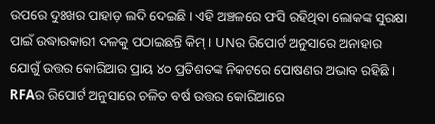ଉପରେ ଦୁଃଖର ପାହାଡ଼ ଲଦି ଦେଇଛି । ଏହି ଅଞ୍ଚଳରେ ଫସି ରହିଥିବା ଲୋକଙ୍କ ସୁରକ୍ଷା ପାଇଁ ଉଦ୍ଧାରକାରୀ ଦଳକୁ ପଠାଇଛନ୍ତି କିମ୍ । UNର ରିପୋର୍ଟ ଅନୁସାରେ ଅନାହାର ଯୋଗୁଁ ଉତ୍ତର କୋରିଆର ପ୍ରାୟ ୪୦ ପ୍ରତିଶତଙ୍କ ନିକଟରେ ପୋଷଣର ଅଭାବ ରହିଛି ।
RFAର ରିପୋର୍ଟ ଅନୁସାରେ ଚଳିତ ବର୍ଷ ଉତ୍ତର କୋରିଆରେ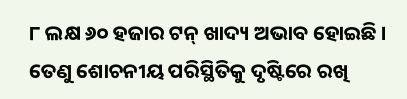୮ ଲକ୍ଷ ୬୦ ହଜାର ଟନ୍ ଖାଦ୍ୟ ଅଭାବ ହୋଇଛି । ତେଣୁ ଶୋଚନୀୟ ପରିସ୍ଥିତିକୁ ଦୃଷ୍ଟିରେ ରଖି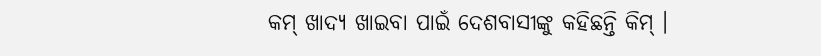କମ୍ ଖାଦ୍ୟ ଖାଇବା ପାଇଁ ଦେଶବାସୀଙ୍କୁ କହିଛନ୍ତି କିମ୍ ।